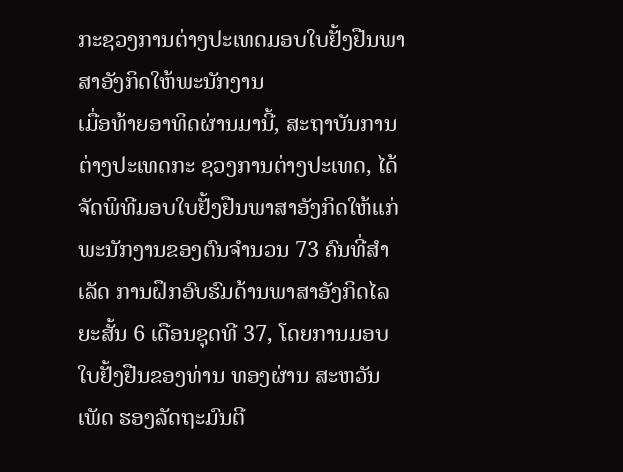ກະຊວງການຕ່າງປະເທດມອບໃບຢັ້ງຢືນພາສາອັງກິດໃຫ້ພະນັກງານ
ເມື່ອທ້າຍອາທິດຜ່ານມານີ້, ສະຖາບັນການຕ່າງປະເທດກະ ຊວງການຕ່າງປະເທດ, ໄດ້ຈັດພິທີມອບໃບຢັ້ງຢືນພາສາອັງກິດໃຫ້ແກ່ພະນັກງານຂອງຕົນຈໍານວນ 73 ຄົນທີ່ສໍາເລັດ ການຝຶກອົບຮົມດ້ານພາສາອັງກິດໄລຍະສັ້ນ 6 ເດືອນຊຸດທີ 37, ໂດຍການມອບ ໃບຢັ້ງຢືນຂອງທ່ານ ທອງຜ່ານ ສະຫວັນເພັດ ຮອງລັດຖະມົນຕີ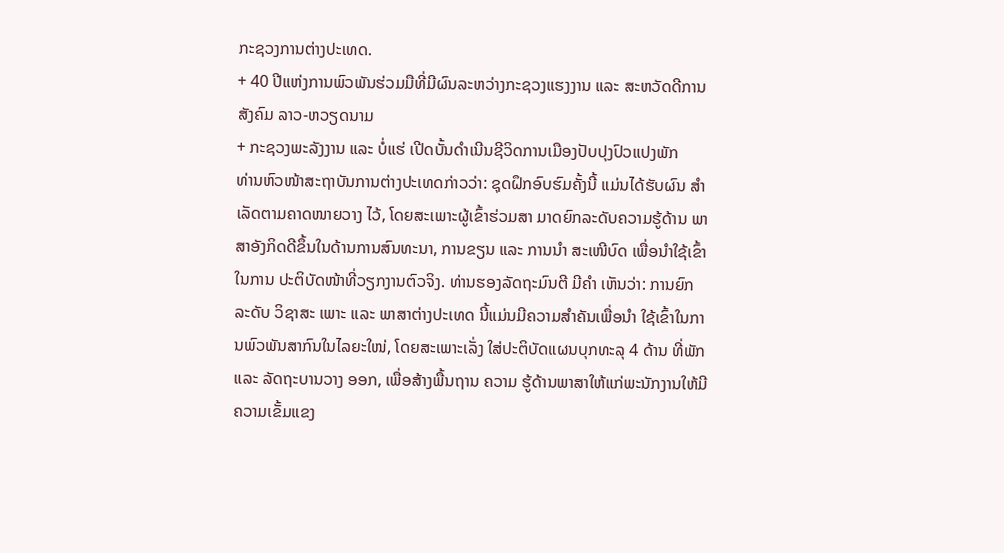ກະຊວງການຕ່າງປະເທດ.
+ 40 ປີແຫ່ງການພົວພັນຮ່ວມມືທີ່ມີຜົນລະຫວ່າງກະຊວງແຮງງານ ແລະ ສະຫວັດດີການສັງຄົມ ລາວ-ຫວຽດນາມ
+ ກະຊວງພະລັງງານ ແລະ ບໍ່ແຮ່ ເປີດບັ້ນດຳເນີນຊີວິດການເມືອງປັບປຸງປົວແປງພັກ
ທ່ານຫົວໜ້າສະຖາບັນການຕ່າງປະເທດກ່າວວ່າ: ຊຸດຝຶກອົບຮົມຄັ້ງນີ້ ແມ່ນໄດ້ຮັບຜົນ ສຳເລັດຕາມຄາດໜາຍວາງ ໄວ້, ໂດຍສະເພາະຜູ້ເຂົ້າຮ່ວມສາ ມາດຍົກລະດັບຄວາມຮູ້ດ້ານ ພາສາອັງກິດດີຂຶ້ນໃນດ້ານການສົນທະນາ, ການຂຽນ ແລະ ການນໍາ ສະເໜີບົດ ເພື່ອນໍາໃຊ້ເຂົ້າໃນການ ປະຕິບັດໜ້າທີ່ວຽກງານຕົວຈິງ. ທ່ານຮອງລັດຖະມົນຕີ ມີຄໍາ ເຫັນວ່າ: ການຍົກ ລະດັບ ວິຊາສະ ເພາະ ແລະ ພາສາຕ່າງປະເທດ ນີ້ແມ່ນມີຄວາມສໍາຄັນເພື່ອນໍາ ໃຊ້ເຂົ້າໃນການພົວພັນສາກົນໃນໄລຍະໃໜ່, ໂດຍສະເພາະເລັ່ງ ໃສ່ປະຕິບັດແຜນບຸກທະລຸ 4 ດ້ານ ທີ່ພັກ ແລະ ລັດຖະບານວາງ ອອກ, ເພື່ອສ້າງພື້ນຖານ ຄວາມ ຮູ້ດ້ານພາສາໃຫ້ແກ່ພະນັກງານໃຫ້ມີຄວາມເຂັ້ມແຂງ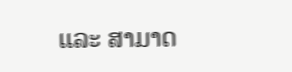ແລະ ສາມາດ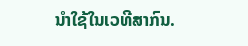ນໍາໃຊ້ໃນເວທີສາກົນ.